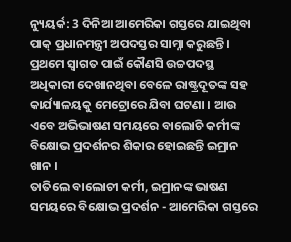ନ୍ୟୁୟର୍କ: 3 ଦିନିଆ ଆମେରିକା ଗସ୍ତରେ ଯାଇଥିବା ପାକ୍ ପ୍ରଧାନମନ୍ତ୍ରୀ ଅପଦସ୍ତର ସାମ୍ନା କରୁଛନ୍ତି । ପ୍ରଥମେ ସ୍ବାଗତ ପାଇଁ କୌଣସି ଉଚ୍ଚପଦସ୍ଥ ଅଧିକାରୀ ଦେଖାନଥିବା ବେଳେ ରାଷ୍ଟ୍ରଦୂତଙ୍କ ସହ କାର୍ଯ୍ୟାଳୟକୁ ମେଟ୍ରୋରେ ଯିବା ଘଟଣା । ଆଉ ଏବେ ଅଭିଭାଷଣ ସମୟରେ ବାଲୋଚି କର୍ମୀଙ୍କ ବିକ୍ଷୋଭ ପ୍ରଦର୍ଶନର ଶିକାର ହୋଇଛନ୍ତି ଇମ୍ରାନ ଖାନ ।
ତାତିଲେ ବାଲୋଚୀ କର୍ମୀ, ଇମ୍ରାନଙ୍କ ଭାଷଣ ସମୟରେ ବିକ୍ଷୋଭ ପ୍ରଦର୍ଶନ - ଆମେରିକା ଗସ୍ତରେ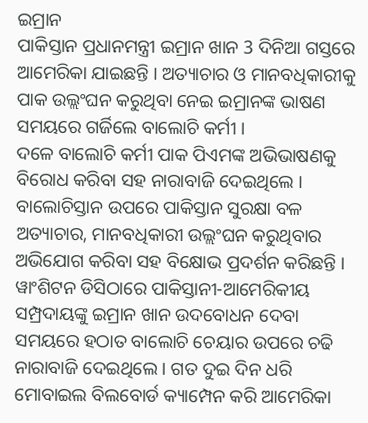ଇମ୍ରାନ
ପାକିସ୍ତାନ ପ୍ରଧାନମନ୍ତ୍ରୀ ଇମ୍ରାନ ଖାନ 3 ଦିନିଆ ଗସ୍ତରେ ଆମେରିକା ଯାଇଛନ୍ତି । ଅତ୍ୟାଚାର ଓ ମାନବଧିକାରୀକୁ ପାକ ଉଲ୍ଲଂଘନ କରୁଥିବା ନେଇ ଇମ୍ରାନଙ୍କ ଭାଷଣ ସମୟରେ ଗର୍ଜିଲେ ବାଲୋଚି କର୍ମୀ ।
ଦଳେ ବାଲୋଚି କର୍ମୀ ପାକ ପିଏମଙ୍କ ଅଭିଭାଷଣକୁ ବିରୋଧ କରିବା ସହ ନାରାବାଜି ଦେଇଥିଲେ । ବାଲୋଚିସ୍ତାନ ଉପରେ ପାକିସ୍ତାନ ସୁରକ୍ଷା ବଳ ଅତ୍ୟାଚାର, ମାନବଧିକାରୀ ଉଲ୍ଲଂଘନ କରୁଥିବାର ଅଭିଯୋଗ କରିବା ସହ ବିକ୍ଷୋଭ ପ୍ରଦର୍ଶନ କରିଛନ୍ତି ।
ୱାଂଶିଟନ ଡିସିଠାରେ ପାକିସ୍ତାନୀ-ଆମେରିକୀୟ ସମ୍ପ୍ରଦାୟଙ୍କୁ ଇମ୍ରାନ ଖାନ ଉଦବୋଧନ ଦେବା ସମୟରେ ହଠାତ ବାଲୋଚି ଚେୟାର ଉପରେ ଚଢି ନାରାବାଜି ଦେଇଥିଲେ । ଗତ ଦୁଇ ଦିନ ଧରି ମୋବାଇଲ ବିଲବୋର୍ଡ କ୍ୟାମ୍ପେନ କରି ଆମେରିକା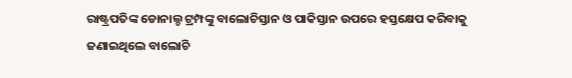ରାଷ୍ଟ୍ରପତିଙ୍କ ଡୋନାଲ୍ଡ ଟ୍ରମ୍ପଙ୍କୁ ବାଲୋଚିସ୍ତାନ ଓ ପାକିସ୍ତାନ ଉପରେ ହସ୍ତକ୍ଷେପ କରିବାକୁ ଜଣାଇଥିଲେ ବାଲୋଚି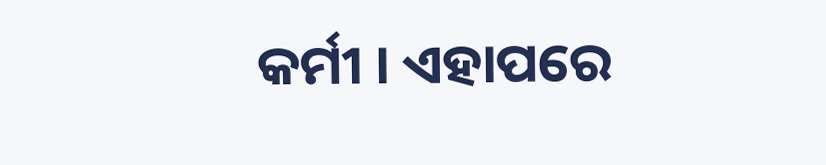କର୍ମୀ । ଏହାପରେ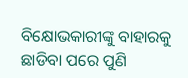ବିକ୍ଷୋଭକାରୀଙ୍କୁ ବାହାରକୁ ଛାଡିବା ପରେ ପୁଣି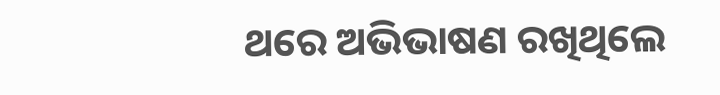ଥରେ ଅଭିଭାଷଣ ରଖିଥିଲେ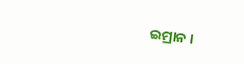ଇମ୍ରାନ ।